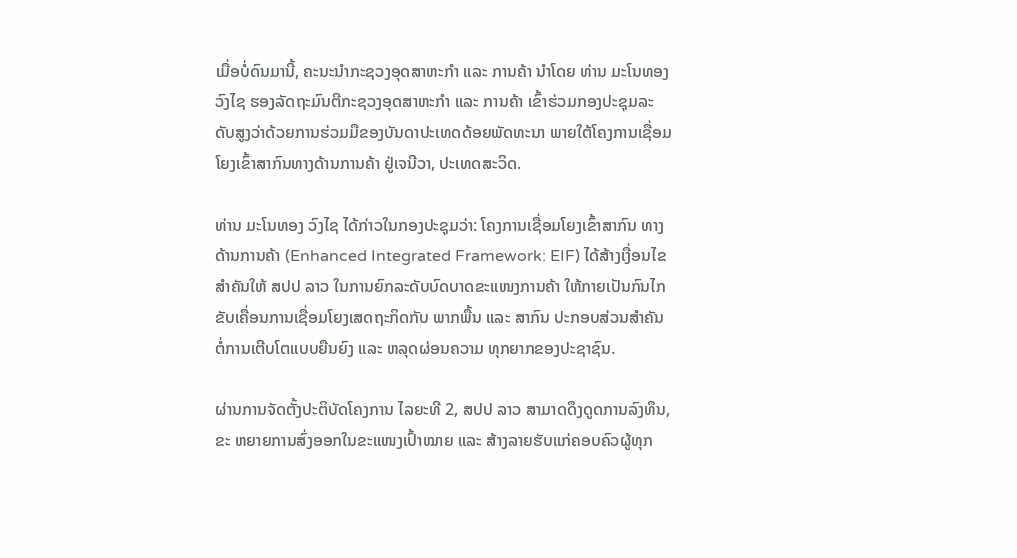ເມື່ອບໍ່ດົນມານີ້, ຄະນະນໍາກະຊວງອຸດສາຫະກຳ ແລະ ການຄ້າ ນຳໂດຍ ທ່ານ ມະໂນທອງ ວົງໄຊ ຮອງລັດຖະມົນຕີກະຊວງອຸດສາຫະກຳ ແລະ ການຄ້າ ເຂົ້າຮ່ວມກອງປະຊຸມລະດັບສູງວ່າດ້ວຍການຮ່ວມມືຂອງບັນດາປະເທດດ້ອຍພັດທະນາ ພາຍໃຕ້ໂຄງການເຊື່ອມໂຍງເຂົ້າສາກົນທາງດ້ານການຄ້າ ຢູ່ເຈນີວາ, ປະເທດສະວິດ.

ທ່ານ ມະໂນທອງ ວົງໄຊ ໄດ້ກ່າວໃນກອງປະຊຸມວ່າ: ໂຄງການເຊື່ອມໂຍງເຂົ້າສາກົນ ທາງດ້ານການຄ້າ (Enhanced Integrated Framework: EIF) ໄດ້ສ້າງເງື່ອນໄຂສໍາຄັນໃຫ້ ສປປ ລາວ ໃນການຍົກລະດັບບົດບາດຂະແໜງການຄ້າ ໃຫ້ກາຍເປັນກົນໄກຂັບເຄື່ອນການເຊື່ອມໂຍງເສດຖະກິດກັບ ພາກພື້ນ ແລະ ສາກົນ ປະກອບສ່ວນສໍາຄັນຕໍ່ການເຕີບໂຕແບບຍືນຍົງ ແລະ ຫລຸດຜ່ອນຄວາມ ທຸກຍາກຂອງປະຊາຊົນ.

ຜ່ານການຈັດຕັ້ງປະຕິບັດໂຄງການ ໄລຍະທີ 2, ສປປ ລາວ ສາມາດດຶງດູດການລົງທຶນ, ຂະ ຫຍາຍການສົ່ງອອກໃນຂະແໜງເປົ້າໝາຍ ແລະ ສ້າງລາຍຮັບແກ່ຄອບຄົວຜູ້ທຸກ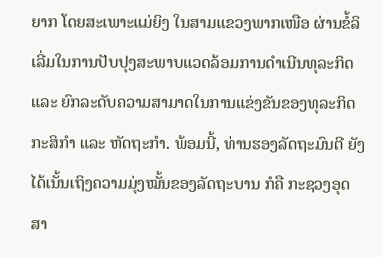ຍາກ ໂດຍສະເພາະແມ່ຍິງ ໃນສາມແຂວງພາກເໜືອ ຜ່ານຂໍ້ລິເລີ່ມໃນການປັບປຸງສະພາບແວດລ້ອມການດຳເນີນທຸລະກິດ ແລະ ຍົກລະດັບຄວາມສາມາດໃນການແຂ່ງຂັນຂອງທຸລະກິດກະສິກຳ ແລະ ຫັດຖະກຳ. ພ້ອມນີ້, ທ່ານຮອງລັດຖະມົນຕີ ຍັງໄດ້ເນັ້ນເຖິງຄວາມມຸ່ງໝັ້ນຂອງລັດຖະບານ ກໍຄື ກະຊວງອຸດສາ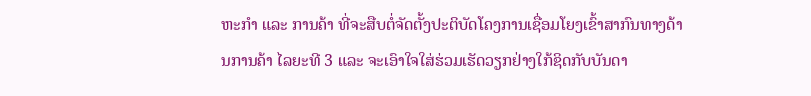ຫະກຳ ແລະ ການຄ້າ ທີ່ຈະສືບຕໍ່ຈັດຕັ້ງປະຕິບັດໂຄງການເຊື່ອມໂຍງເຂົ້າສາກົນທາງດ້ານການຄ້າ ໄລຍະທີ 3 ແລະ ຈະເອົາໃຈໃສ່ຮ່ວມເຮັດວຽກຢ່າງໃກ້ຊິດກັບບັນດາ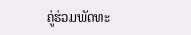ຄູ່ຮ່ວມພັດທະ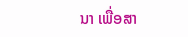ນາ ເພື່ອສາ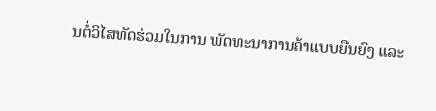ນຕໍ່ວິໄສທັດຮ່ວມໃນການ ພັດທະນາການຄ້າແບບຍືນຍົງ ແລະ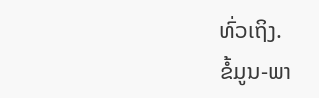ທົ່ວເຖິງ.
ຂໍ້ມູນ-ພາ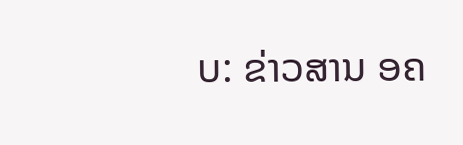ບ: ຂ່າວສານ ອຄ